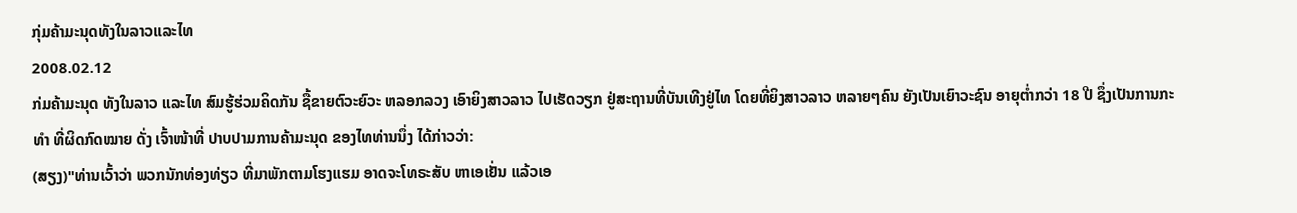ກຸ່ມຄ້າມະນຸດທັງໃນລາວແລະໄທ
2008.02.12
ກ່ມຄ້າມະນຸດ ທັງໃນລາວ ແລະໄທ ສົມຮູ້ຮ່ວມຄິດກັນ ຊື້ຂາຍຕົວະຍົວະ ຫລອກລວງ ເອົາຍິງສາວລາວ ໄປເຮັດວຽກ ຢູ່ສະຖານທີ່ບັນເທີງຢູ່ໄທ ໂດຍທີ່ຍິງສາວລາວ ຫລາຍໆຄົນ ຍັງເປັນເຍົາວະຊົນ ອາຍຸຕ່ຳກວ່າ 18 ປີ ຊຶ່ງເປັນການກະທຳ ທີ່ຜິດກົດໝາຍ ດັ່ງ ເຈົ້າໜ້າທີ່ ປາບປາມການຄ້າມະນຸດ ຂອງໄທທ່ານນຶ່ງ ໄດ້ກ່າວວ່າ:
(ສຽງ)"ທ່ານເວົ້າວ່າ ພວກນັກທ່ອງທ່ຽວ ທີ່ມາພັກຕາມໂຮງແຮມ ອາດຈະໂທຣະສັບ ຫາເອເຢັ່ນ ແລ້ວເອ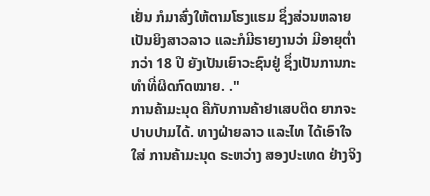ເຢັ່ນ ກໍມາສົ່ງໃຫ້ຕາມໂຮງແຮມ ຊຶ່ງສ່ວນຫລາຍ ເປັນຍິງສາວລາວ ແລະກໍມີຣາຍງານວ່າ ມີອາຍຸຕ່ຳກວ່າ 18 ປີ ຍັງເປັນເຍົາວະຊົນຢູ່ ຊຶ່ງເປັນການກະ ທຳທີ່ຜິດກົດໝາຍ. ."
ການຄ້າມະນຸດ ຄືກັບການຄ້າຢາເສບຕິດ ຍາກຈະປາບປາມໄດ້. ທາງຝ່າຍລາວ ແລະໄທ ໄດ້ເອົາໃຈໃສ່ ການຄ້າມະນຸດ ຣະຫວ່າງ ສອງປະເທດ ຢ່າງຈິງ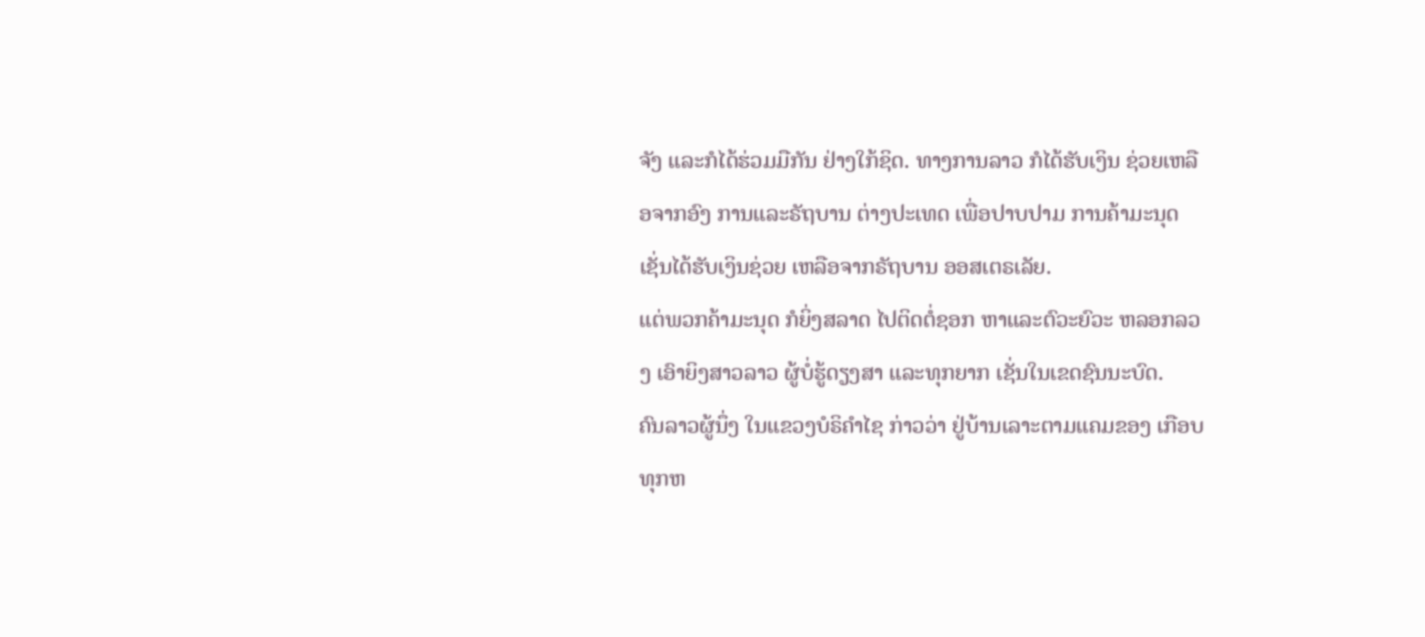ຈັງ ແລະກໍໄດ້ຮ່ວມມືກັນ ຢ່າງໃກ້ຊິດ. ທາງການລາວ ກໍໄດ້ຮັບເງິນ ຊ່ວຍເຫລືອຈາກອົງ ການແລະຣັຖບານ ຕ່າງປະເທດ ເພື່ອປາບປາມ ການຄ້າມະນຸດ ເຊັ່ນໄດ້ຮັບເງິນຊ່ວຍ ເຫລືອຈາກຣັຖບານ ອອສເຕຣເລັຍ.
ແຕ່ພວກຄ້າມະນຸດ ກໍຍິ່ງສລາດ ໄປຕິດຕໍ່ຊອກ ຫາແລະຕົວະຍົວະ ຫລອກລວງ ເອົາຍິງສາວລາວ ຜູ້ບໍ່ຮູ້ດຽງສາ ແລະທຸກຍາກ ເຊັ່ນໃນເຂດຊົນນະບົດ.
ຄົນລາວຜູ້ນຶ່ງ ໃນແຂວງບໍຣິຄຳໄຊ ກ່າວວ່າ ຢູ່ບ້ານເລາະຕາມແຄມຂອງ ເກືອບ ທຸກຫ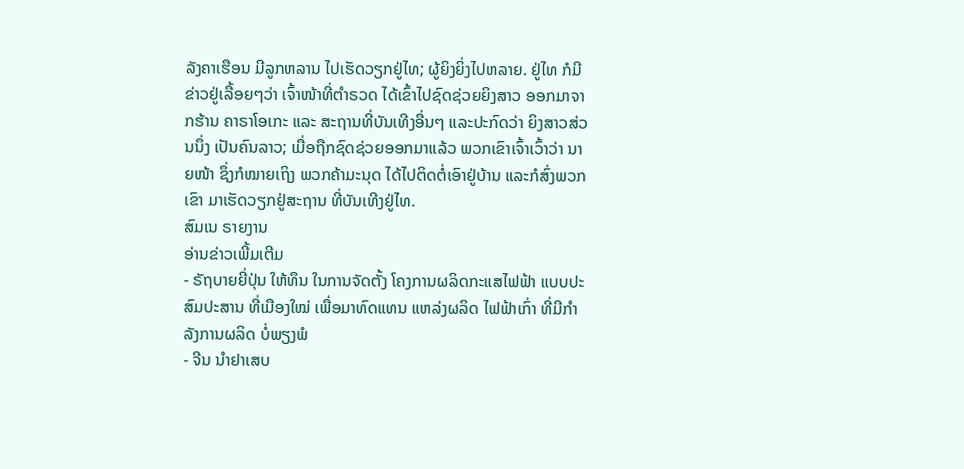ລັງຄາເຮືອນ ມີລູກຫລານ ໄປເຮັດວຽກຢູ່ໄທ; ຜູ້ຍິງຍິ່ງໄປຫລາຍ. ຢູ່ໄທ ກໍມີຂ່າວຢູ່ເລື້ອຍໆວ່າ ເຈົ້າໜ້າທີ່ຕຳຣວດ ໄດ້ເຂົ້າໄປຊົດຊ່ວຍຍິງສາວ ອອກມາຈາກຮ້ານ ຄາຣາໂອເກະ ແລະ ສະຖານທີ່ບັນເທີງອື່ນໆ ແລະປະກົດວ່າ ຍິງສາວສ່ວນນຶ່ງ ເປັນຄົນລາວ; ເມື່ອຖືກຊົດຊ່ວຍອອກມາແລ້ວ ພວກເຂົາເຈົ້າເວົ້າວ່າ ນາຍໜ້າ ຊຶ່ງກໍໝາຍເຖິງ ພວກຄ້າມະນຸດ ໄດ້ໄປຕິດຕໍ່ເອົາຢູ່ບ້ານ ແລະກໍສົ່ງພວກເຂົາ ມາເຮັດວຽກຢູ່ສະຖານ ທີ່ບັນເທີງຢູ່ໄທ.
ສົມເນ ຣາຍງານ
ອ່ານຂ່າວເພີ້ມເຕີມ
- ຣັຖບາຍຍີ່ປຸ່ນ ໃຫ້ທຶນ ໃນການຈັດຕັ້ງ ໂຄງການຜລິດກະແສໄຟຟ້າ ແບບປະສົມປະສານ ທີ່ເມືອງໃໝ່ ເພື່ອມາທົດແທນ ແຫລ່ງຜລິດ ໄຟຟ້າເກົ່າ ທີ່ມີກໍາລັງການຜລິດ ບໍ່ພຽງພໍ
- ຈີນ ນໍາຢາເສບ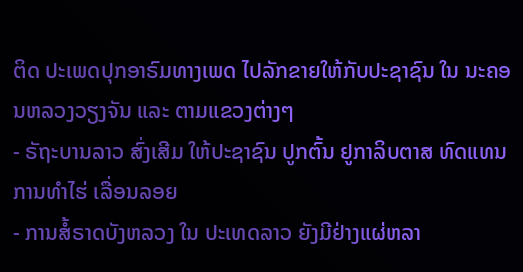ຕິດ ປະເພດປຸກອາຣົມທາງເພດ ໄປລັກຂາຍໃຫ້ກັບປະຊາຊົນ ໃນ ນະຄອນຫລວງວຽງຈັນ ແລະ ຕາມແຂວງຕ່າງໆ
- ຣັຖະບານລາວ ສົ່ງເສີມ ໃຫ້ປະຊາຊົນ ປູກຕົ້ນ ຢູກາລິບຕາສ ທົດແທນການທຳໄຮ່ ເລື່ອນລອຍ
- ການສໍ້ຣາດບັງຫລວງ ໃນ ປະເທດລາວ ຍັງມີຢ່າງແຜ່ຫລາ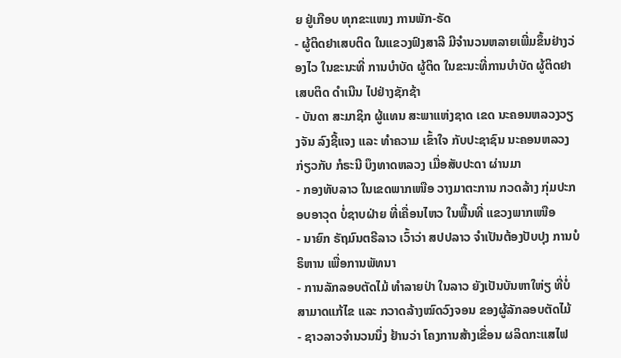ຍ ຢູ່ເກືອບ ທຸກຂະແໜງ ການພັກ-ຣັດ
- ຜູ້ຕິດຢາເສບຕິດ ໃນແຂວງຟົງສາລີ ມີຈໍານວນຫລາຍເພີ່ມຂຶ້ນຢ່າງວ່ອງໄວ ໃນຂະນະທີ່ ການບໍາບັດ ຜູ້ຕິດ ໃນຂະນະທີ່ການບໍາບັດ ຜູ້ຕິດຢາເສບຕິດ ດໍາເນີນ ໄປຢ່າງຊັກຊ້າ
- ບັນດາ ສະມາຊິກ ຜູ້ແທນ ສະພາແຫ່ງຊາດ ເຂດ ນະຄອນຫລວງວຽງຈັນ ລົງຊີ້ແຈງ ແລະ ທໍາຄວາມ ເຂົ້າໃຈ ກັບປະຊາຊົນ ນະຄອນຫລວງ ກ່ຽວກັບ ກໍຣະນີ ບຶງທາດຫລວງ ເມື່ອສັບປະດາ ຜ່ານມາ
- ກອງທັບລາວ ໃນເຂດພາກເໜືອ ວາງມາຕະການ ກວດລ້າງ ກຸ່ມປະກອບອາວຸດ ບໍ່ຊາບຝ່າຍ ທີ່ເຄື່ອນໄຫວ ໃນພື້ນທີ່ ແຂວງພາກເໜືອ
- ນາຍົກ ຣັຖມົນຕຣີລາວ ເວົ້າວ່າ ສປປລາວ ຈໍາເປັນຕ້ອງປັບປຸງ ການບໍຣິຫານ ເພື່ອການພັທນາ
- ການລັກລອບຕັດໄມ້ ທຳລາຍປ່າ ໃນລາວ ຍັງເປັນບັນຫາໃຫ່ຽ ທີ່ບໍ່ສາມາດແກ້ໄຂ ແລະ ກວາດລ້າງໝົດວົງຈອນ ຂອງຜູ້ລັກລອບຕັດໄມ້
- ຊາວລາວຈຳນວນນຶ່ງ ຢ້ານວ່າ ໂຄງການສ້າງເຂື່ອນ ຜລິດກະແສໄຟ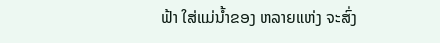ຟ້າ ໃສ່ແມ່ນ້ຳຂອງ ຫລາຍແຫ່ງ ຈະສົ່ງ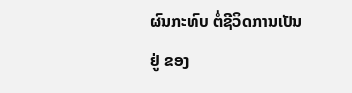ຜົນກະທົບ ຕໍ່ຊີວິດການເປັນຢູ່ ຂອງ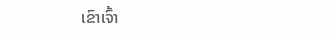ເຂົາເຈົ້າ